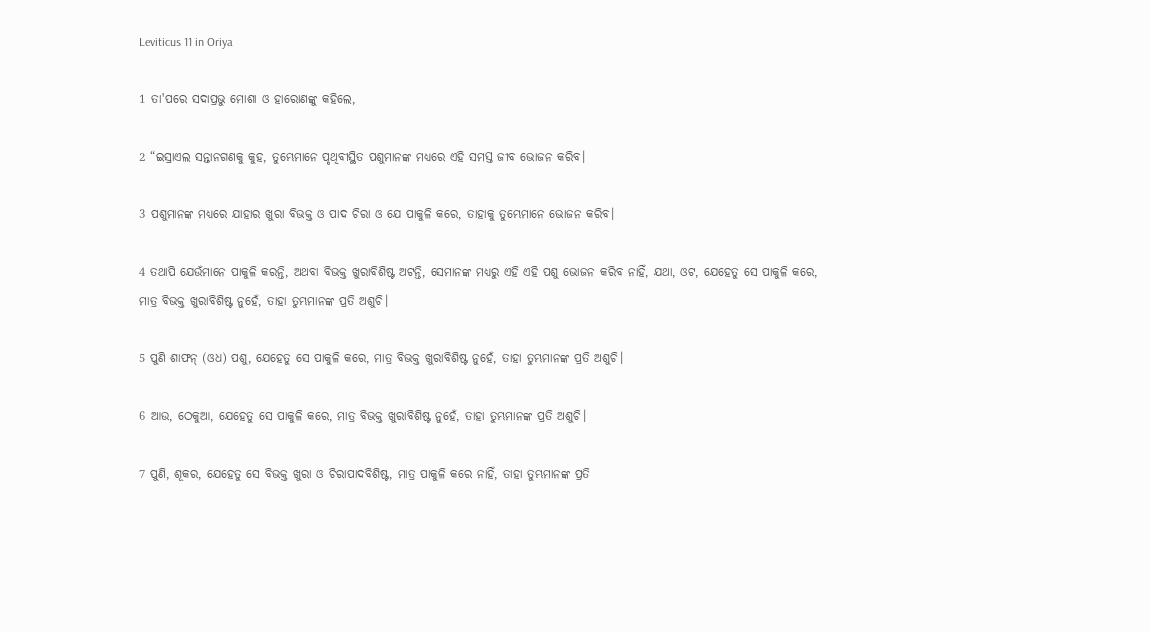Leviticus 11 in Oriya

1 ତା'ପରେ ସଦାପ୍ରଭୁ ମୋଶା ଓ ହାରୋଣଙ୍କୁ କହିଲେ,

2 “ଇସ୍ରାଏଲ ସନ୍ତାନଗଣକୁ କୁହ, ତୁମ୍ଭେମାନେ ପୃଥିବୀସ୍ଥିତ ପଶୁମାନଙ୍କ ମଧ୍ୟରେ ଏହି ସମସ୍ତ ଜୀବ ଭୋଜନ କରିବ।

3 ପଶୁମାନଙ୍କ ମଧ୍ୟରେ ଯାହାର ଖୁରା ବିଭକ୍ତ ଓ ପାଦ ଚିରା ଓ ଯେ ପାକୁଳି କରେ, ତାହାକୁ ତୁମ୍ଭେମାନେ ଭୋଜନ କରିବ।

4 ତଥାପି ଯେଉଁମାନେ ପାକୁଳି କରନ୍ତି, ଅଥବା ବିଭକ୍ତ ଖୁରାବିଶିଷ୍ଟ ଅଟନ୍ତି, ସେମାନଙ୍କ ମଧ୍ୟରୁ ଏହି ଏହି ପଶୁ ଭୋଜନ କରିବ ନାହିଁ, ଯଥା, ଓଟ, ଯେହେତୁ ସେ ପାକୁଳି କରେ, ମାତ୍ର ବିଭକ୍ତ ଖୁରାବିଶିଷ୍ଟ ନୁହେଁ, ତାହା ତୁମ୍ଭମାନଙ୍କ ପ୍ରତି ଅଶୁଚି।

5 ପୁଣି ଶାଫନ୍‍ (ଓଧ) ପଶୁ, ଯେହେତୁ ସେ ପାକୁଳି କରେ, ମାତ୍ର ବିଭକ୍ତ ଖୁରାବିଶିଷ୍ଟ ନୁହେଁ, ତାହା ତୁମ୍ଭମାନଙ୍କ ପ୍ରତି ଅଶୁଚି।

6 ଆଉ, ଠେକୁଆ, ଯେହେତୁ ସେ ପାକୁଳି କରେ, ମାତ୍ର ବିଭକ୍ତ ଖୁରାବିଶିଷ୍ଟ ନୁହେଁ, ତାହା ତୁମ୍ଭମାନଙ୍କ ପ୍ରତି ଅଶୁଚି।

7 ପୁଣି, ଶୂକର, ଯେହେତୁ ସେ ବିଭକ୍ତ ଖୁରା ଓ ଚିରାପାଦବିଶିଷ୍ଟ, ମାତ୍ର ପାକୁଳି କରେ ନାହିଁ, ତାହା ତୁମ୍ଭମାନଙ୍କ ପ୍ରତି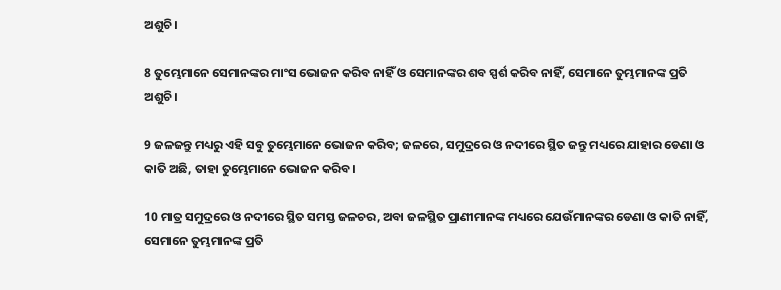ଅଶୁଚି।

8 ତୁମ୍ଭେମାନେ ସେମାନଙ୍କର ମାଂସ ଭୋଜନ କରିବ ନାହିଁ ଓ ସେମାନଙ୍କର ଶବ ସ୍ପର୍ଶ କରିବ ନାହିଁ, ସେମାନେ ତୁମ୍ଭମାନଙ୍କ ପ୍ରତି ଅଶୁଚି।

9 ଜଳଜନ୍ତୁ ମଧ୍ୟରୁ ଏହି ସବୁ ତୁମ୍ଭେମାନେ ଭୋଜନ କରିବ; ଜଳରେ, ସମୁଦ୍ରରେ ଓ ନଦୀରେ ସ୍ଥିତ ଜନ୍ତୁ ମଧ୍ୟରେ ଯାହାର ଡେଣା ଓ କାତି ଅଛି, ତାହା ତୁମ୍ଭେମାନେ ଭୋଜନ କରିବ।

10 ମାତ୍ର ସମୁଦ୍ରରେ ଓ ନଦୀରେ ସ୍ଥିତ ସମସ୍ତ ଜଳଚର, ଅବା ଜଳସ୍ଥିତ ପ୍ରାଣୀମାନଙ୍କ ମଧ୍ୟରେ ଯେଉଁମାନଙ୍କର ଡେଣା ଓ କାତି ନାହିଁ, ସେମାନେ ତୁମ୍ଭମାନଙ୍କ ପ୍ରତି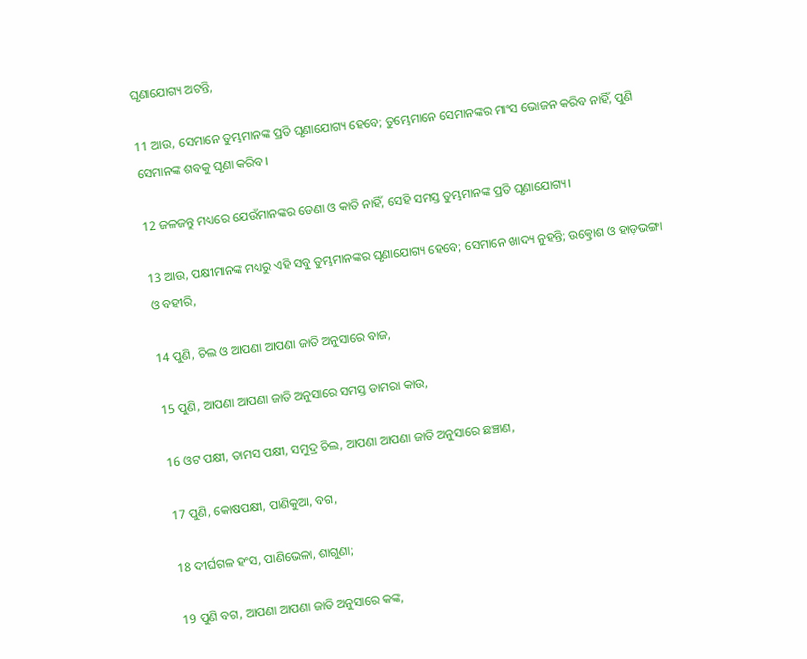ଘୃଣାଯୋଗ୍ୟ ଅଟନ୍ତି,

11 ଆଉ, ସେମାନେ ତୁମ୍ଭମାନଙ୍କ ପ୍ରତି ଘୃଣାଯୋଗ୍ୟ ହେବେ; ତୁମ୍ଭେମାନେ ସେମାନଙ୍କର ମାଂସ ଭୋଜନ କରିବ ନାହିଁ, ପୁଣି ସେମାନଙ୍କ ଶବକୁ ଘୃଣା କରିବ।

12 ଜଳଜନ୍ତୁ ମଧ୍ୟରେ ଯେଉଁମାନଙ୍କର ଡେଣା ଓ କାତି ନାହିଁ, ସେହି ସମସ୍ତ ତୁମ୍ଭମାନଙ୍କ ପ୍ରତି ଘୃଣାଯୋଗ୍ୟ।

13 ଆଉ, ପକ୍ଷୀମାନଙ୍କ ମଧ୍ୟରୁ ଏହି ସବୁ ତୁମ୍ଭମାନଙ୍କର ଘୃଣାଯୋଗ୍ୟ ହେବେ; ସେମାନେ ଖାଦ୍ୟ ନୁହନ୍ତି; ଉତ୍କ୍ରୋଶ ଓ ହାଡ଼ଭଙ୍ଗା ଓ ବହୀରି,

14 ପୁଣି, ଚିଲ ଓ ଆପଣା ଆପଣା ଜାତି ଅନୁସାରେ ବାଜ,

15 ପୁଣି, ଆପଣା ଆପଣା ଜାତି ଅନୁସାରେ ସମସ୍ତ ଡାମରା କାଉ,

16 ଓଟ ପକ୍ଷୀ, ତାମସ ପକ୍ଷୀ, ସମୁଦ୍ର ଚିଲ, ଆପଣା ଆପଣା ଜାତି ଅନୁସାରେ ଛଞ୍ଚାଣ,

17 ପୁଣି, କୋଷପକ୍ଷୀ, ପାଣିକୁଆ, ବଗ,

18 ଦୀର୍ଘଗଳ ହଂସ, ପାଣିଭେଳା, ଶାଗୁଣା;

19 ପୁଣି ବଗ, ଆପଣା ଆପଣା ଜାତି ଅନୁସାରେ କଙ୍କ,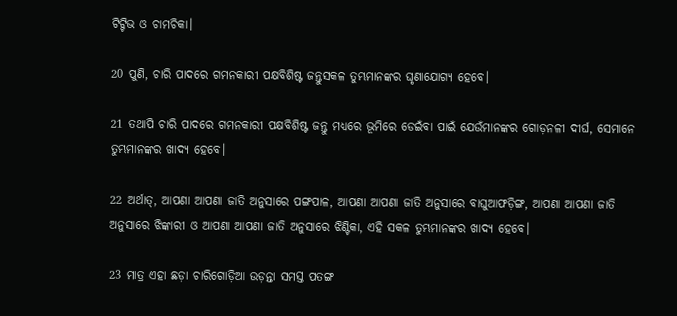ଟିଟ୍ଟିଭ ଓ ଚାମଚିକା।

20 ପୁଣି, ଚାରି ପାଦରେ ଗମନକାରୀ ପକ୍ଷବିଶିଷ୍ଟ ଜନ୍ତୁସକଳ ତୁମ୍ଭମାନଙ୍କର ଘୃଣାଯୋଗ୍ୟ ହେବେ।

21 ତଥାପି ଚାରି ପାଦରେ ଗମନକାରୀ ପକ୍ଷବିଶିଷ୍ଟ ଜନ୍ତୁ ମଧ୍ୟରେ ଭୂମିରେ ଡେଇଁବା ପାଇଁ ଯେଉଁମାନଙ୍କର ଗୋଡ଼ନଳୀ ଦୀର୍ଘ, ସେମାନେ ତୁମ୍ଭମାନଙ୍କର ଖାଦ୍ୟ ହେବେ।

22 ଅର୍ଥାତ୍‍, ଆପଣା ଆପଣା ଜାତି ଅନୁସାରେ ପଙ୍ଗପାଳ, ଆପଣା ଆପଣା ଜାତି ଅନୁସାରେ ବାଘୁଆଫଡ଼ିଙ୍ଗ, ଆପଣା ଆପଣା ଜାତି ଅନୁସାରେ ଝିଙ୍କାରୀ ଓ ଆପଣା ଆପଣା ଜାତି ଅନୁସାରେ ଝିଣ୍ଟିକା, ଏହି ସକଳ ତୁମ୍ଭମାନଙ୍କର ଖାଦ୍ୟ ହେବେ।

23 ମାତ୍ର ଏହା ଛଡ଼ା ଚାରିଗୋଡ଼ିଆ ଉଡ଼ନ୍ତା ସମସ୍ତ ପତଙ୍ଗ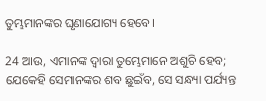ତୁମ୍ଭମାନଙ୍କର ଘୃଣାଯୋଗ୍ୟ ହେବେ।

24 ଆଉ, ଏମାନଙ୍କ ଦ୍ୱାରା ତୁମ୍ଭେମାନେ ଅଶୁଚି ହେବ; ଯେକେହି ସେମାନଙ୍କର ଶବ ଛୁଇଁବ, ସେ ସନ୍ଧ୍ୟା ପର୍ଯ୍ୟନ୍ତ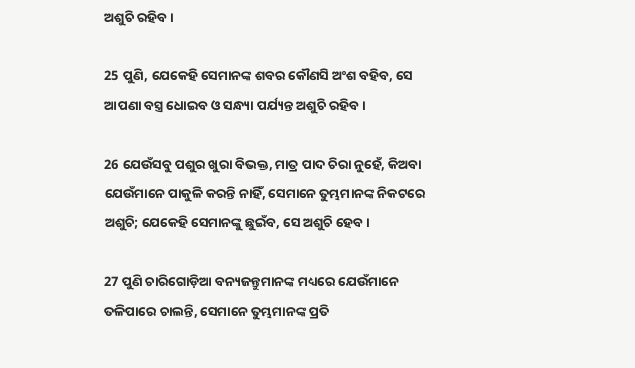ଅଶୁଚି ରହିବ।

25 ପୁଣି, ଯେକେହି ସେମାନଙ୍କ ଶବର କୌଣସି ଅଂଶ ବହିବ, ସେ ଆପଣା ବସ୍ତ୍ର ଧୋଇବ ଓ ସନ୍ଧ୍ୟା ପର୍ଯ୍ୟନ୍ତ ଅଶୁଚି ରହିବ।

26 ଯେଉଁସବୁ ପଶୁର ଖୁରା ବିଭକ୍ତ, ମାତ୍ର ପାଦ ଚିରା ନୁହେଁ, କିଅବା ଯେଉଁମାନେ ପାକୁଳି କରନ୍ତି ନାହିଁ, ସେମାନେ ତୁମ୍ଭମାନଙ୍କ ନିକଟରେ ଅଶୁଚି; ଯେକେହି ସେମାନଙ୍କୁ ଛୁଇଁବ, ସେ ଅଶୁଚି ହେବ।

27 ପୁଣି ଚାରିଗୋଡ଼ିଆ ବନ୍ୟଜନ୍ତୁମାନଙ୍କ ମଧ୍ୟରେ ଯେଉଁମାନେ ତଳିପାରେ ଚାଲନ୍ତି, ସେମାନେ ତୁମ୍ଭମାନଙ୍କ ପ୍ରତି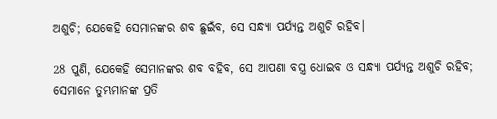ଅଶୁଚି; ଯେକେହି ସେମାନଙ୍କର ଶବ ଛୁଇଁବ, ସେ ସନ୍ଧ୍ୟା ପର୍ଯ୍ୟନ୍ତ ଅଶୁଚି ରହିବ।

28 ପୁଣି, ଯେକେହି ସେମାନଙ୍କର ଶବ ବହିବ, ସେ ଆପଣା ବସ୍ତ୍ର ଧୋଇବ ଓ ସନ୍ଧ୍ୟା ପର୍ଯ୍ୟନ୍ତ ଅଶୁଚି ରହିବ; ସେମାନେ ତୁମ୍ଭମାନଙ୍କ ପ୍ରତି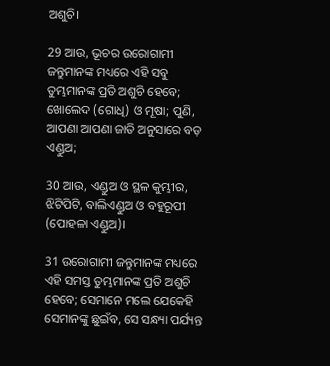ଅଶୁଚି।

29 ଆଉ, ଭୂଚର ଉରୋଗାମୀ ଜନ୍ତୁମାନଙ୍କ ମଧ୍ୟରେ ଏହି ସବୁ ତୁମ୍ଭମାନଙ୍କ ପ୍ରତି ଅଶୁଚି ହେବେ; ଖୋଲେଦ (ଗୋଧି) ଓ ମୂଷା; ପୁଣି, ଆପଣା ଆପଣା ଜାତି ଅନୁସାରେ ବଡ଼ ଏଣ୍ଡୁଅ;

30 ଆଉ, ଏଣ୍ଡୁଅ ଓ ସ୍ଥଳ କୁମ୍ଭୀର, ଝିଟିପିଟି, ବାଲିଏଣ୍ଡୁଅ ଓ ବହୁରୂପୀ (ପୋହଳା ଏଣ୍ଡୁଅ)।

31 ଉରୋଗାମୀ ଜନ୍ତୁମାନଙ୍କ ମଧ୍ୟରେ ଏହି ସମସ୍ତ ତୁମ୍ଭମାନଙ୍କ ପ୍ରତି ଅଶୁଚି ହେବେ; ସେମାନେ ମଲେ ଯେକେହି ସେମାନଙ୍କୁ ଛୁଇଁବ, ସେ ସନ୍ଧ୍ୟା ପର୍ଯ୍ୟନ୍ତ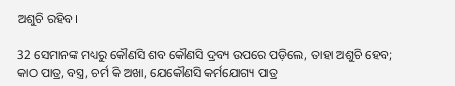ଅଶୁଚି ରହିବ।

32 ସେମାନଙ୍କ ମଧ୍ୟରୁ କୌଣସି ଶବ କୌଣସି ଦ୍ରବ୍ୟ ଉପରେ ପଡ଼ିଲେ, ତାହା ଅଶୁଚି ହେବ; କାଠ ପାତ୍ର, ବସ୍ତ୍ର, ଚର୍ମ କି ଅଖା, ଯେକୌଣସି କର୍ମଯୋଗ୍ୟ ପାତ୍ର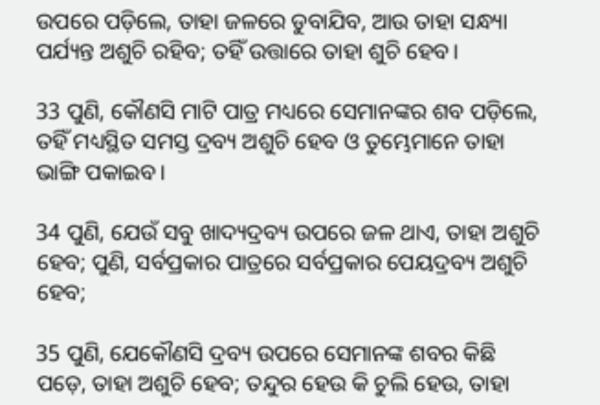ଉପରେ ପଡ଼ିଲେ, ତାହା ଜଳରେ ଡୁବାଯିବ, ଆଉ ତାହା ସନ୍ଧ୍ୟା ପର୍ଯ୍ୟନ୍ତ ଅଶୁଚି ରହିବ; ତହିଁ ଉତ୍ତାରେ ତାହା ଶୁଚି ହେବ।

33 ପୁଣି, କୌଣସି ମାଟି ପାତ୍ର ମଧ୍ୟରେ ସେମାନଙ୍କର ଶବ ପଡ଼ିଲେ, ତହିଁ ମଧ୍ୟସ୍ଥିତ ସମସ୍ତ ଦ୍ରବ୍ୟ ଅଶୁଚି ହେବ ଓ ତୁମ୍ଭେମାନେ ତାହା ଭାଙ୍ଗି ପକାଇବ।

34 ପୁଣି, ଯେଉଁ ସବୁ ଖାଦ୍ୟଦ୍ରବ୍ୟ ଉପରେ ଜଳ ଥାଏ, ତାହା ଅଶୁଚି ହେବ; ପୁଣି, ସର୍ବପ୍ରକାର ପାତ୍ରରେ ସର୍ବପ୍ରକାର ପେୟଦ୍ରବ୍ୟ ଅଶୁଚି ହେବ;

35 ପୁଣି, ଯେକୌଣସି ଦ୍ରବ୍ୟ ଉପରେ ସେମାନଙ୍କ ଶବର କିଛି ପଡ଼େ, ତାହା ଅଶୁଚି ହେବ; ତନ୍ଦୁର ହେଉ କି ଚୁଲି ହେଉ, ତାହା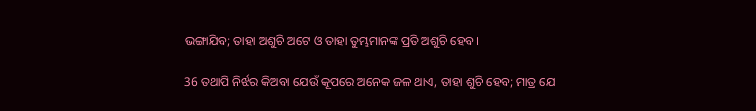ଭଙ୍ଗାଯିବ; ତାହା ଅଶୁଚି ଅଟେ ଓ ତାହା ତୁମ୍ଭମାନଙ୍କ ପ୍ରତି ଅଶୁଚି ହେବ।

36 ତଥାପି ନିର୍ଝର କିଅବା ଯେଉଁ କୂପରେ ଅନେକ ଜଳ ଥାଏ, ତାହା ଶୁଚି ହେବ; ମାତ୍ର ଯେ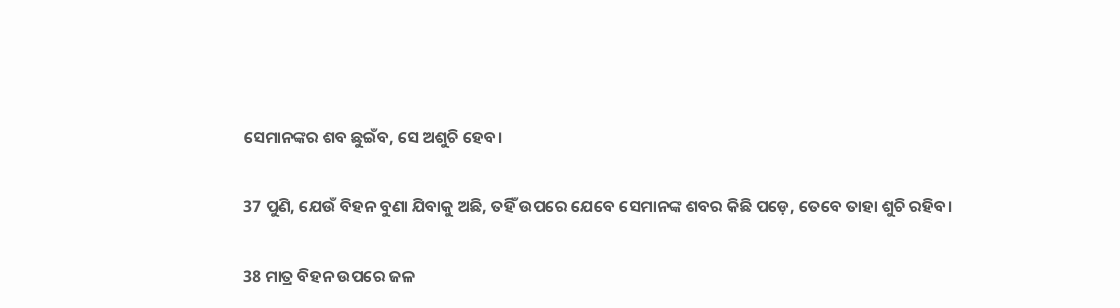ସେମାନଙ୍କର ଶବ ଛୁଇଁବ, ସେ ଅଶୁଚି ହେବ।

37 ପୁଣି, ଯେଉଁ ବିହନ ବୁଣା ଯିବାକୁ ଅଛି, ତହିଁ ଉପରେ ଯେବେ ସେମାନଙ୍କ ଶବର କିଛି ପଡ଼େ, ତେବେ ତାହା ଶୁଚି ରହିବ।

38 ମାତ୍ର ବିହନ ଉପରେ ଜଳ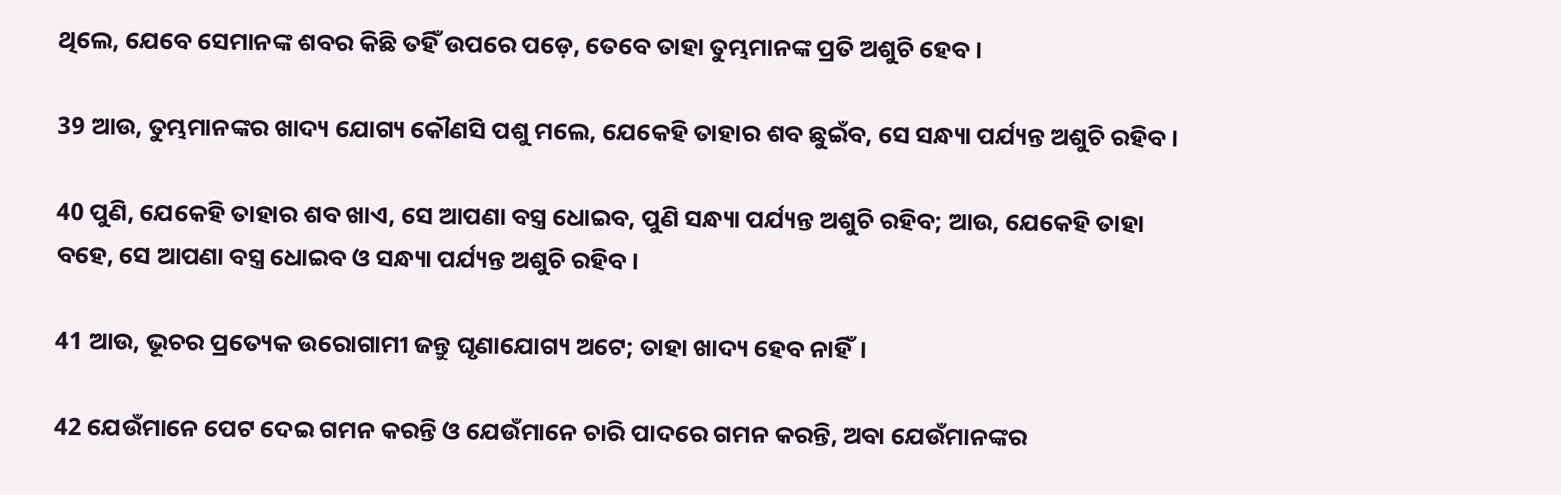ଥିଲେ, ଯେବେ ସେମାନଙ୍କ ଶବର କିଛି ତହିଁ ଉପରେ ପଡ଼େ, ତେବେ ତାହା ତୁମ୍ଭମାନଙ୍କ ପ୍ରତି ଅଶୁଚି ହେବ।

39 ଆଉ, ତୁମ୍ଭମାନଙ୍କର ଖାଦ୍ୟ ଯୋଗ୍ୟ କୌଣସି ପଶୁ ମଲେ, ଯେକେହି ତାହାର ଶବ ଛୁଇଁବ, ସେ ସନ୍ଧ୍ୟା ପର୍ଯ୍ୟନ୍ତ ଅଶୁଚି ରହିବ।

40 ପୁଣି, ଯେକେହି ତାହାର ଶବ ଖାଏ, ସେ ଆପଣା ବସ୍ତ୍ର ଧୋଇବ, ପୁଣି ସନ୍ଧ୍ୟା ପର୍ଯ୍ୟନ୍ତ ଅଶୁଚି ରହିବ; ଆଉ, ଯେକେହି ତାହା ବହେ, ସେ ଆପଣା ବସ୍ତ୍ର ଧୋଇବ ଓ ସନ୍ଧ୍ୟା ପର୍ଯ୍ୟନ୍ତ ଅଶୁଚି ରହିବ।

41 ଆଉ, ଭୂଚର ପ୍ରତ୍ୟେକ ଉରୋଗାମୀ ଜନ୍ତୁ ଘୃଣାଯୋଗ୍ୟ ଅଟେ; ତାହା ଖାଦ୍ୟ ହେବ ନାହିଁ।

42 ଯେଉଁମାନେ ପେଟ ଦେଇ ଗମନ କରନ୍ତି ଓ ଯେଉଁମାନେ ଚାରି ପାଦରେ ଗମନ କରନ୍ତି, ଅବା ଯେଉଁମାନଙ୍କର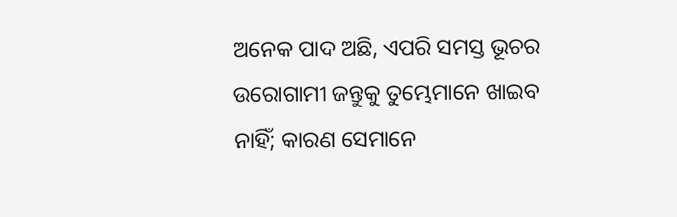ଅନେକ ପାଦ ଅଛି, ଏପରି ସମସ୍ତ ଭୂଚର ଉରୋଗାମୀ ଜନ୍ତୁକୁ ତୁମ୍ଭେମାନେ ଖାଇବ ନାହିଁ; କାରଣ ସେମାନେ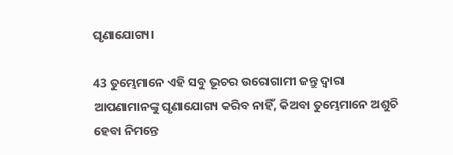ଘୃଣାଯୋଗ୍ୟ।

43 ତୁମ୍ଭେମାନେ ଏହି ସବୁ ଭୂଚର ଉରୋଗାମୀ ଜନ୍ତୁ ଦ୍ୱାରା ଆପଣାମାନଙ୍କୁ ଘୃଣାଯୋଗ୍ୟ କରିବ ନାହିଁ, କିଅବା ତୁମ୍ଭେମାନେ ଅଶୁଚି ହେବା ନିମନ୍ତେ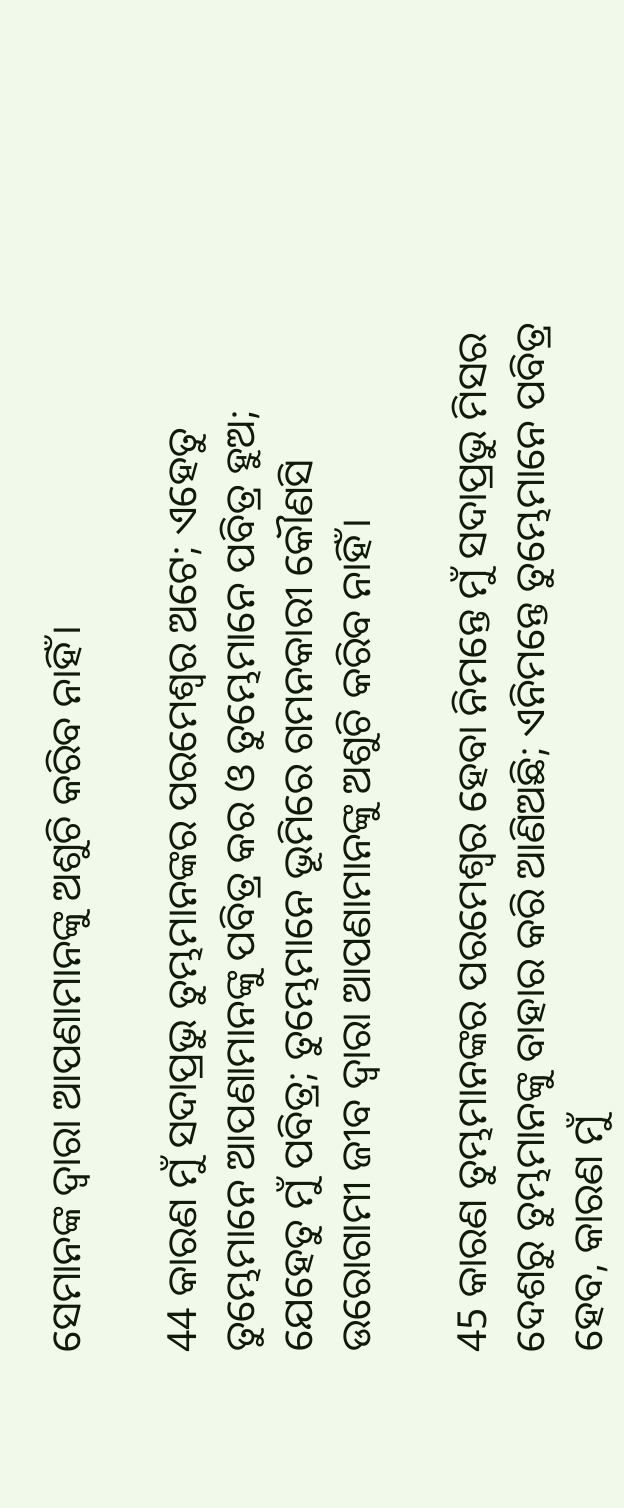ସେମାନଙ୍କ ଦ୍ୱାରା ଆପଣାମାନଙ୍କୁ ଅଶୁଚି କରିବ ନାହିଁ।

44 କାରଣ ମୁଁ ସଦାପ୍ରଭୁ ତୁମ୍ଭମାନଙ୍କର ପରମେଶ୍ୱର ଅଟେ; ଏହେତୁ ତୁମ୍ଭେମାନେ ଆପଣାମାନଙ୍କୁ ପବିତ୍ର କର ଓ ତୁମ୍ଭେମାନେ ପବିତ୍ର ହୁଅ; ଯେହେତୁ ମୁଁ ପବିତ୍ର; ତୁମ୍ଭେମାନେ ଭୂମିରେ ଗମନକାରୀ କୌଣସି ଉରୋଗାମୀ ଜୀବ ଦ୍ୱାରା ଆପଣାମାନଙ୍କୁ ଅଶୁଚି କରିବ ନାହିଁ।

45 କାରଣ ତୁମ୍ଭମାନଙ୍କର ପରମେଶ୍ୱର ହେବା ନିମନ୍ତେ ମୁଁ ସଦାପ୍ରଭୁ ମିସର ଦେଶରୁ ତୁମ୍ଭମାନଙ୍କୁ ବାହାର କରି ଆଣିଅଛି; ଏନିମନ୍ତେ ତୁମ୍ଭେମାନେ ପବିତ୍ର ହେବ, କାରଣ ମୁଁ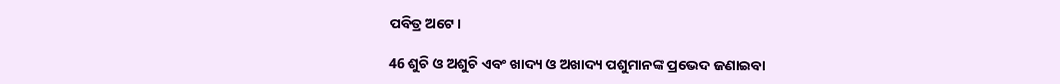ପବିତ୍ର ଅଟେ।

46 ଶୁଚି ଓ ଅଶୁଚି ଏବଂ ଖାଦ୍ୟ ଓ ଅଖାଦ୍ୟ ପଶୁମାନଙ୍କ ପ୍ରଭେଦ ଜଣାଇବା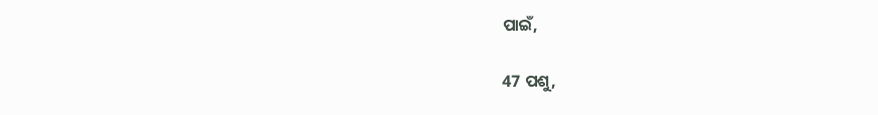ପାଇଁ,

47 ପଶୁ,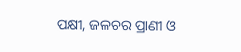ପକ୍ଷୀ, ଜଳଚର ପ୍ରାଣୀ ଓ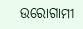ଉରୋଗାମୀ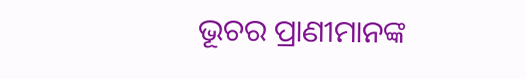ଭୂଚର ପ୍ରାଣୀମାନଙ୍କ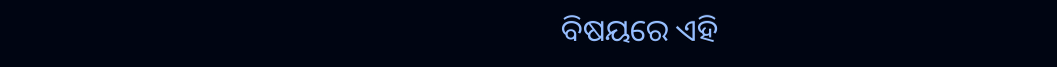ବିଷୟରେ ଏହି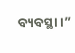ବ୍ୟବସ୍ଥା।”